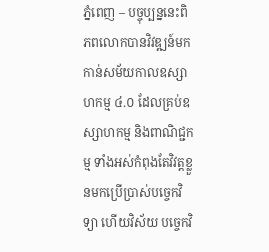ភ្នំពេញ – បច្ចុប្បន្ននេះពិភពលោកបានវិវឌ្ឍន៍មកកាន់សម័យកាលឧស្សាហកម្ម ៤.០ ដែលគ្រប់ឧស្សាហកម្ម និងពាណិជ្ជកម្ម ទាំងអស់កំពុងតែវិវត្តខ្លួនមកប្រើប្រាស់បច្ចេកវិទ្យា ហើយវិស័យ បច្ចេកវិ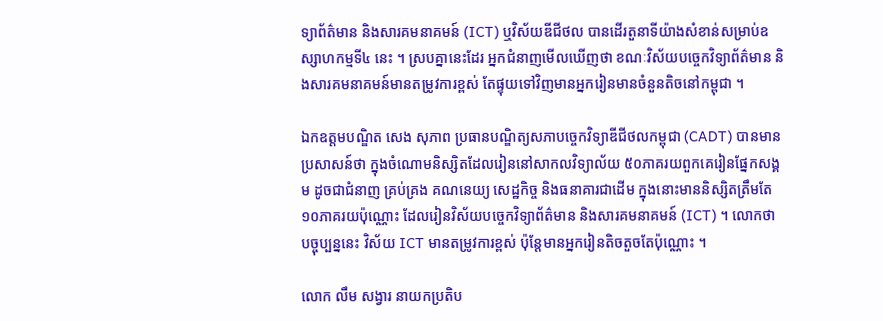ទ្យាព័ត៌មាន និងសារគមនាគមន៍ (ICT) ឬវិស័យឌីជីថល បានដើរតួនាទីយ៉ាងសំខាន់សម្រាប់ឧស្សាហកម្មទី៤ នេះ ។ ស្របគ្នានេះដែរ អ្នកជំនាញមើលឃើញថា ខណៈវិស័យបច្ចេកវិទ្យាព័ត៌មាន និងសារគមនាគមន៍មានតម្រូវការខ្ពស់ តែផ្ទុយទៅវិញមានអ្នករៀនមានចំនួនតិចនៅកម្ពុជា ។

ឯកឧត្តមបណ្ឌិត សេង សុភាព ប្រធានបណ្ឌិត្យសភាបច្ចេកវិទ្យាឌីជីថលកម្ពុជា (CADT) បានមានប្រសាសន៍ថា ក្នុងចំណោមនិស្សិតដែលរៀននៅសាកលវិទ្យាល័យ ៥០ភាគរយពួកគេរៀនផ្នែកសង្គម ដូចជាជំនាញ គ្រប់គ្រង គណនេយ្យ សេដ្ឋកិច្ច និងធនាគារជាដើម ក្នុងនោះមាននិស្សិតត្រឹមតែ ១០ភាគរយប៉ុណ្ណោះ ដែលរៀនវិស័យបច្ចេកវិទ្យាព័ត៌មាន និងសារគមនាគមន៍ (ICT) ។ លោកថា បច្ចុប្បន្ននេះ វិស័យ ICT មានតម្រូវការខ្ពស់ ប៉ុន្តែមានអ្នករៀនតិចតួចតែប៉ុណ្ណោះ ។

លោក លឹម សង្វារ នាយកប្រតិប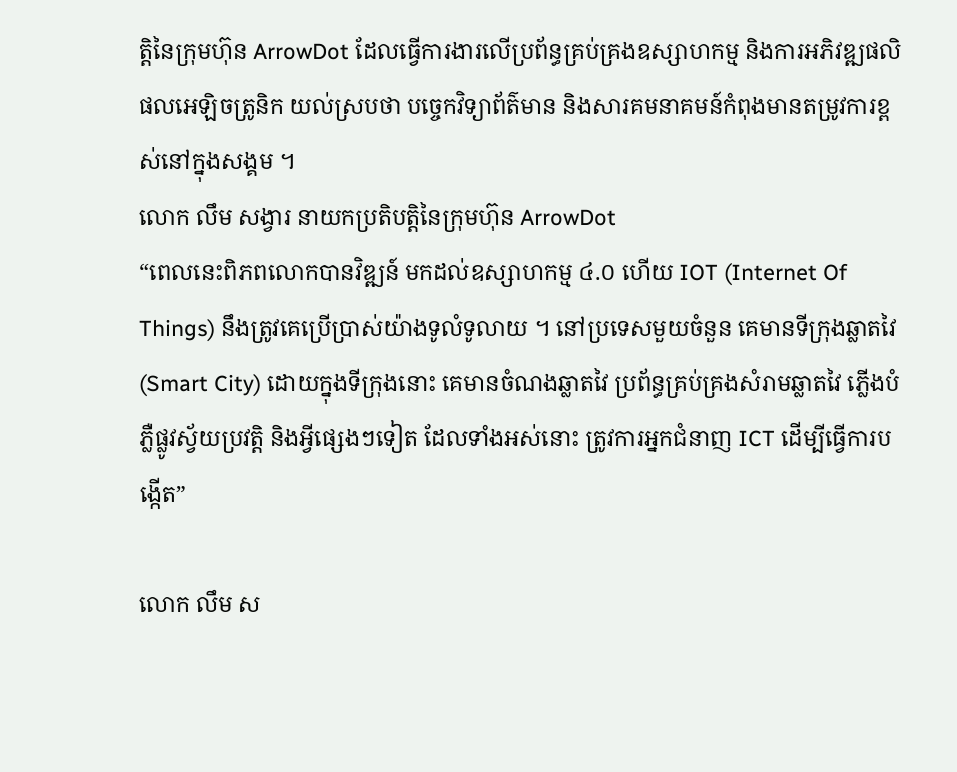ត្ដិនៃក្រុមហ៊ុន ArrowDot ដែលធ្វើការងារលើប្រព័ន្ធគ្រប់គ្រងឧស្សាហកម្ម និងការអភិវឌ្ឍផលិផលអេឡិចត្រូនិក យល់ស្របថា បច្ចេកវិទ្យាព័ត៌មាន និងសារគមនាគមន៍កំពុងមានតម្រូវការខ្ពស់នៅក្នុងសង្គម ។
លោក លឹម សង្វារ នាយកប្រតិបត្ដិនៃក្រុមហ៊ុន ArrowDot
“ពេលនេះពិភពលោកបានវិឌ្ឍន៍ មកដល់ឧស្សាហកម្ម ៤.០ ហើយ IOT (Internet Of Things) នឹងត្រូវគេប្រើប្រាស់យ៉ាងទូលំទូលាយ ។ នៅប្រទេសមួយចំនួន គេមានទីក្រុងឆ្លាតវៃ (Smart City) ដោយក្នុងទីក្រុងនោះ គេមានចំណងឆ្លាតវៃ ប្រព័ន្ធគ្រប់គ្រងសំរាមឆ្លាតវៃ ភ្លើងបំភ្លឺផ្លូវស្វ័យប្រវត្តិ និងអ្វីផ្សេងៗទៀត ដែលទាំងអស់នោះ ត្រូវការអ្នកជំនាញ ICT ដើម្បីធ្វើការបង្កើត”

លោក លឹម ស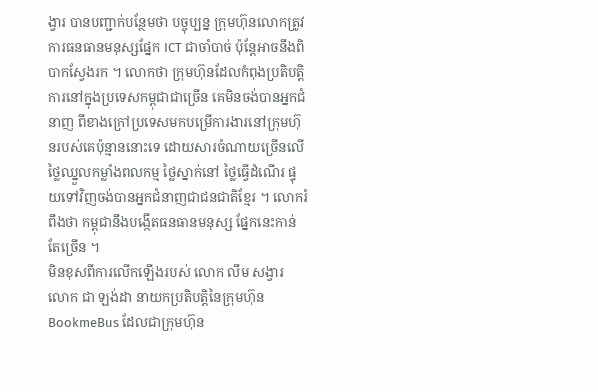ង្វារ បានបញ្ជាក់បន្ថែមថា បច្ចុប្បន្ន ក្រុមហ៊ុនលោកត្រូវការធនធានមនុស្សផ្នែក ICT ជាចាំបាច់ ប៉ុន្តែអាចនឹងពិបាកស្វែងរក ។ លោកថា ក្រុមហ៊ុនដែលកំពុងប្រតិបត្តិការនៅក្នុងប្រទេសកម្ពុជាជាច្រើន គេមិនចង់បានអ្នកជំនាញ ពីខាងក្រៅប្រទេសមកបម្រើការងារនៅក្រុមហ៊ុនរបស់គេប៉ុន្មាននោះទេ ដោយសារចំណាយច្រើនលើថ្លៃឈ្នួលកម្លាំងពលកម្ម ថ្លៃស្នាក់នៅ ថ្លៃធ្វើដំណើរ ផ្ទុយទៅវិញចង់បានអ្នកជំនាញជាជនជាតិខ្មែរ ។ លោករំពឹងថា កម្ពុជានឹងបង្កើតធនធានមនុស្ស ផ្នែកនេះកាន់តែច្រើន ។
មិនខុសពីការលើកឡើងរបស់ លោក លឹម សង្វារ លោក ជា ឡង់ដា នាយកប្រតិបត្តិនៃក្រុមហ៊ុន BookmeBus ដែលជាក្រុមហ៊ុន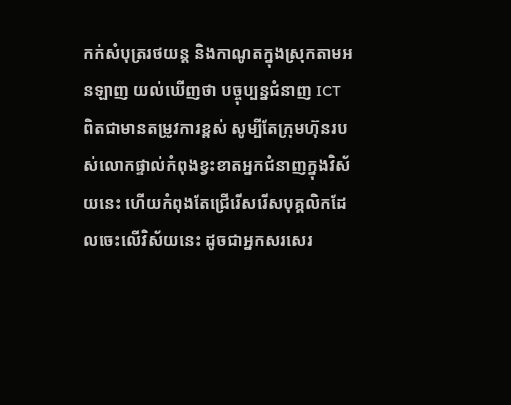កក់សំបុត្ររថយន្ត និងកាណូតក្នុងស្រុកតាមអនឡាញ យល់ឃើញថា បច្ចុប្បន្នជំនាញ ICT ពិតជាមានតម្រូវការខ្ពស់ សូម្បីតែក្រុមហ៊ុនរបស់លោកផ្ទាល់កំពុងខ្វះខាតអ្នកជំនាញក្នុងវិស័យនេះ ហើយកំពុងតែជ្រើរើសរើសបុគ្គលិកដែលចេះលើវិស័យនេះ ដូចជាអ្នកសរសេរ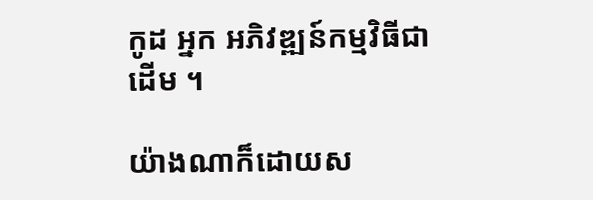កូដ អ្នក អភិវឌ្ឍន៍កម្មវិធីជាដើម ។

យ៉ាងណាក៏ដោយស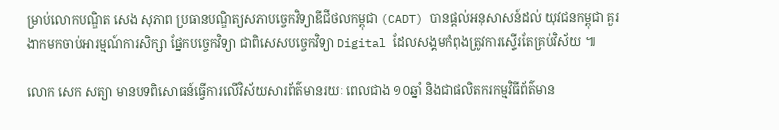ម្រាប់លោកបណ្ឌិត សេង សុភាព ប្រធានបណ្ឌិត្យសភាបច្ចេកវិទ្យាឌីជីថលកម្ពុជា (CADT) បានផ្តល់អនុសាសន៍ដល់ យុវជនកម្ពុជា គួរងាកមកចាប់អារម្មណ៍ការសិក្សា ផ្នែកបច្ចេកវិទ្យា ជាពិសេសបច្ចេកវិទ្យា Digital ដែលសង្គមកំពុងត្រូវការស្ទើរតែគ្រប់វិស័យ ៕

លោក សេក សត្យា មានបទពិសោធន៍ធ្វើការលើវិស័យសារព័ត៌មានរយៈ ពេលជាង ១០ឆ្នាំ និងជាផលិតករកម្មវិធីព័ត៌មាន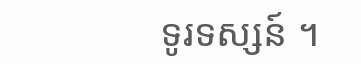ទូរទស្សន៍ ។